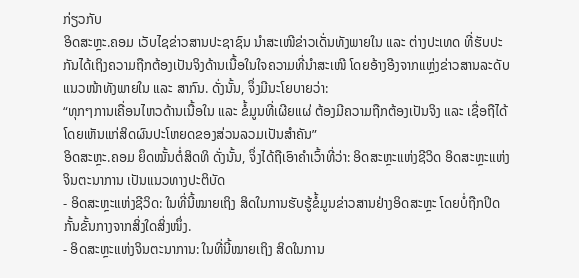ກ່ຽວກັບ
ອິດສະຫຼະ.ຄອມ ເວັບໄຊຂ່າວສານປະຊາຊົນ ນຳສະເໜີຂ່າວເດັ່ນທັງພາຍໃນ ແລະ ຕ່າງປະເທດ ທີ່ຮັບປະກັນໄດ້ເຖິງຄວາມຖືກຕ້ອງເປັນຈິງດ້ານເນື້ອໃນໃຈຄວາມທີ່ນຳສະເໜີ ໂດຍອ້າງອີງຈາກແຫຼ່ງຂ່າວສານລະດັບແນວໜ້າທັງພາຍໃນ ແລະ ສາກົນ. ດັ່ງນັ້ນ, ຈຶ່ງມີນະໂຍບາຍວ່າ:
“ທຸກໆການເຄື່ອນໄຫວດ້ານເນື້ອໃນ ແລະ ຂໍ້ມູນທີ່ເຜີຍແຜ່ ຕ້ອງມີຄວາມຖືກຕ້ອງເປັນຈິງ ແລະ ເຊື່ອຖືໄດ້ ໂດຍເຫັນແກ່ສິດຜົນປະໂຫຍດຂອງສ່ວນລວມເປັນສຳຄັນ”
ອິດສະຫຼະ.ຄອມ ຍຶດໝັ້ນຕໍ່ສິດທິ ດັ່ງນັ້ນ, ຈຶ່ງໄດ້ຖືເອົາຄຳເວົ້າທີ່ວ່າ: ອິດສະຫຼະແຫ່ງຊີວິດ ອິດສະຫຼະແຫ່ງຈິນຕະນາການ ເປັນແນວທາງປະຕິບັດ
- ອິດສະຫຼະແຫ່ງຊີວິດ: ໃນທີ່ນີ້ໝາຍເຖິງ ສິດໃນການຮັບຮູ້ຂໍ້ມູນຂ່າວສານຢ່າງອິດສະຫຼະ ໂດຍບໍ່ຖືກປິດກັ້ນຂັ້ນກາງຈາກສິ່ງໃດສິ່ງໜຶ່ງ.
- ອິດສະຫຼະແຫ່ງຈິນຕະນາການ: ໃນທີ່ນີ້ໝາຍເຖິງ ສິດໃນການ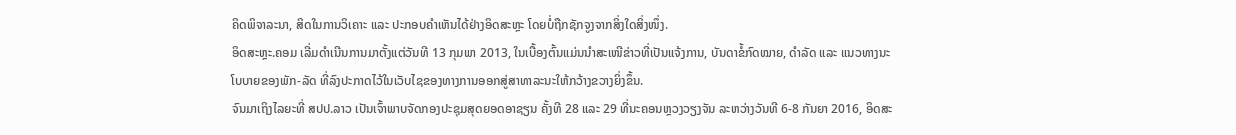ຄິດພິຈາລະນາ, ສິດໃນການວິເຄາະ ແລະ ປະກອບຄຳເຫັນໄດ້ຢ່າງອິດສະຫຼະ ໂດຍບໍ່ຖືກຊັກຈູງຈາກສິ່ງໃດສິ່ງໜຶ່ງ.
ອິດສະຫຼະ.ຄອມ ເລີ່ມດຳເນີນການມາຕັ້ງແຕ່ວັນທີ 13 ກຸມພາ 2013, ໃນເບື້ອງຕົ້ນແມ່ນນຳສະເໜີຂ່າວທີ່ເປັນແຈ້ງການ, ບັນດາຂໍ້ກົດໝາຍ, ດຳລັດ ແລະ ແນວທາງນະໂບບາຍຂອງພັກ-ລັດ ທີ່ລົງປະກາດໄວ້ໃນເວັບໄຊຂອງທາງການອອກສູ່ສາທາລະນະໃຫ້ກວ້າງຂວາງຍິ່ງຂຶ້ນ.
ຈົນມາເຖິງໄລຍະທີ່ ສປປ.ລາວ ເປັນເຈົ້າພາບຈັດກອງປະຊຸມສຸດຍອດອາຊຽນ ຄັ້ງທີ 28 ແລະ 29 ທີ່ນະຄອນຫຼວງວຽງຈັນ ລະຫວ່າງວັນທີ 6-8 ກັນຍາ 2016, ອິດສະ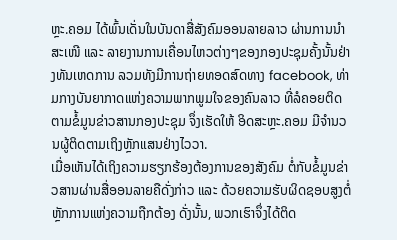ຫຼະ.ຄອມ ໄດ້ພົ້ນເດັ່ນໃນບັນດາສື່ສັງຄົມອອນລາຍລາວ ຜ່ານການນຳສະເໜີ ແລະ ລາຍງານການເຄື່ອນໄຫວຕ່າງໆຂອງກອງປະຊຸມຄັ້ງນັ້ນຢ່າງທັນເຫດການ ລວມທັງມີການຖ່າຍທອດສົດທາງ facebook, ທ່າມກາງບັນຍາກາດແຫ່ງຄວາມພາກພູມໃຈຂອງຄົນລາວ ທີ່ລໍຄອຍຕິດຕາມຂໍ້ມູນຂ່າວສານກອງປະຊຸມ ຈຶ່ງເຮັດໃຫ້ ອິດສະຫຼະ.ຄອມ ມີຈຳນວນຜູ້ຕິດຕາມເຖິງຫຼັກແສນຢ່າງໄວວາ.
ເມື່ອເຫັນໄດ້ເຖິງຄວາມຮຽກຮ້ອງຕ້ອງການຂອງສັງຄົມ ຕໍ່ກັບຂໍ້ມູນຂ່າວສານຜ່ານສື່ອອນລາຍຄືດັ່ງກ່າວ ແລະ ດ້ວຍຄວາມຮັບຜິດຊອບສູງຕໍ່ຫຼັກການແຫ່ງຄວາມຖືກຕ້ອງ ດັ່ງນັ້ນ, ພວກເຮົາຈຶ່ງໄດ້ຕິດ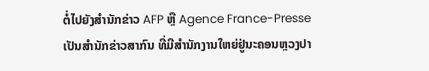ຕໍ່ໄປຍັງສຳນັກຂ່າວ AFP ຫຼື Agence France-Presse ເປັນສຳນັກຂ່າວສາກົນ ທີ່ມີສຳນັກງານໃຫຍ່ຢູ່ນະຄອນຫຼວງປາ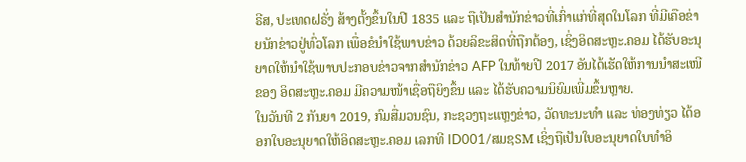ຣີສ, ປະເທດຝຣັ່ງ ສ້າງຕັ້ງຂຶ້ນໃນປີ 1835 ແລະ ຖືເປັນສຳນັກຂ່າວທີ່ເກົ່າແກ່ທີ່ສຸດໃນໂລກ ທີ່ມີເຄືອຂ່າຍນັກຂ່າວຢູ່ທົ່ວໂລກ ເພື່ອຂໍນຳໃຊ້ພາບຂ່າວ ດ້ວຍລິຂະສິດທີ່ຖືກຕ້ອງ, ເຊິ່ງອິດສະຫຼະ.ຄອມ ໄດ້ຮັບອະນຸຍາດໃຫ້ນຳໃຊ້ພາບປະກອບຂ່າວຈາກສຳນັກຂ່າວ AFP ໃນທ້າຍປີ 2017 ອັນໄດ້ເຮັດໃຫ້ການນຳສະເໜີຂອງ ອິດສະຫຼະ.ຄອມ ມີຄວາມໜ້າເຊື່ອຖືຍິງຂຶ້ນ ແລະ ໄດ້ຮັບຄວາມນິຍົມເພີ່ມຂຶ້ນຫຼາຍ.
ໃນວັນທີ 2 ກັນຍາ 2019, ກົມສື່ມວນຊົນ, ກະຊວງຖະແຫຼງຂ່າວ, ວັດທະນະທຳ ແລະ ທ່ອງທ່ຽວ ໄດ້ອອກໃບອະນຸຍາດໃຫ້ອິດສະຫຼະ.ຄອມ ເລກທີ ID001/ສມຊSM ເຊິ່ງຖືເປັນໃບອະນຸຍາດໃບທຳອິ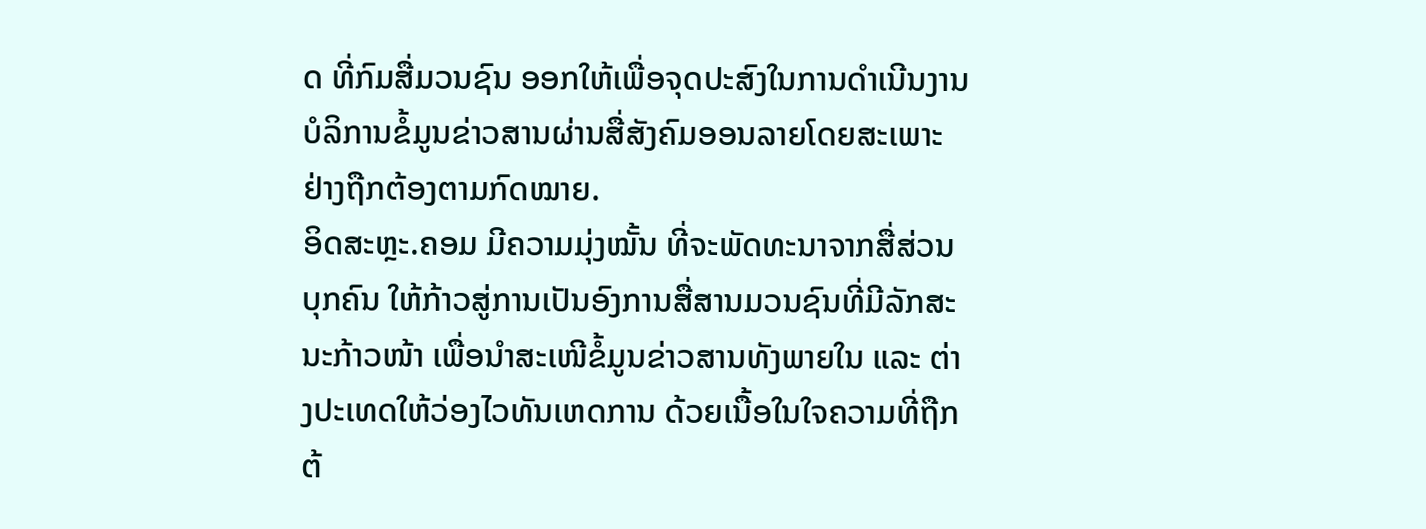ດ ທີ່ກົມສື່ມວນຊົນ ອອກໃຫ້ເພື່ອຈຸດປະສົງໃນການດຳເນີນງານ ບໍລິການຂໍ້ມູນຂ່າວສານຜ່ານສື່ສັງຄົມອອນລາຍໂດຍສະເພາະ ຢ່າງຖືກຕ້ອງຕາມກົດໝາຍ.
ອິດສະຫຼະ.ຄອມ ມີຄວາມມຸ່ງໝັ້ນ ທີ່ຈະພັດທະນາຈາກສື່ສ່ວນບຸກຄົນ ໃຫ້ກ້າວສູ່ການເປັນອົງການສື່ສານມວນຊົນທີ່ມີລັກສະນະກ້າວໜ້າ ເພື່ອນຳສະເໜີຂໍ້ມູນຂ່າວສານທັງພາຍໃນ ແລະ ຕ່າງປະເທດໃຫ້ວ່ອງໄວທັນເຫດການ ດ້ວຍເນື້ອໃນໃຈຄວາມທີ່ຖືກຕ້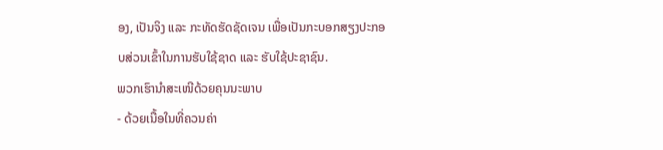ອງ, ເປັນຈິງ ແລະ ກະທັດຮັດຊັດເຈນ ເພື່ອເປັນກະບອກສຽງປະກອບສ່ວນເຂົ້າໃນການຮັບໃຊ້ຊາດ ແລະ ຮັບໃຊ້ປະຊາຊົນ.
ພວກເຮົານຳສະເໜີດ້ວຍຄຸນນະພາບ
- ດ້ວຍເນື້ອໃນທີ່ຄວນຄ່າ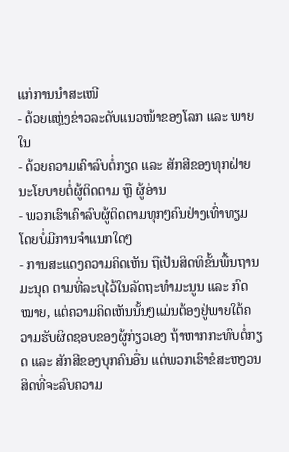ແກ່ການນຳສະເໜີ
- ດ້ວຍແຫຼ່ງຂ່າວລະດັບແນວໜ້າຂອງໂລກ ແລະ ພາຍໃນ
- ດ້ວຍຄວາມເຄົາລົບຕໍ່ກຽດ ແລະ ສັກສີຂອງທຸກຝ່າຍ
ນະໂຍບາຍຕໍ່ຜູ້ຕິດຕາມ ຫຼື ຜູ້ອ່ານ
- ພວກເຮົາເຄົາລົບຜູ້ຕິດຕາມທຸກໆຄົນຢ່າງເທົ່າທຽມ ໂດຍບໍ່ມີການຈຳແນກໃດໆ
- ການສະແດງຄວາມຄິດເຫັນ ຖືເປັນສິດທິຂັ້ນພື້ນຖານມະນຸດ ຕາມທີ່ລະບຸໄວ້ໃນລັດຖະທຳມະນູນ ແລະ ກົດໝາຍ, ແຕ່ຄວາມຄິດເຫັນນັ້ນໆແມ່ນຕ້ອງຢູ່ພາຍໃຕ້ຄວາມຮັບຜິດຊອບຂອງຜູ້ກ່ຽວເອງ ຖ້າຫາກກະທົບຕໍ່ກຽດ ແລະ ສັກສີຂອງບຸກຄົນອື່ນ ແຕ່ພວກເຮົາຂໍສະຫງວນສິດທີ່ຈະລົບຄວາມ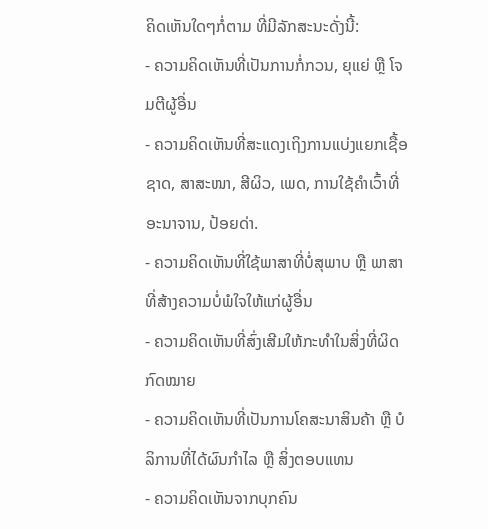ຄິດເຫັນໃດໆກໍ່ຕາມ ທີ່ມີລັກສະນະດັ່ງນີ້:
- ຄວາມຄິດເຫັນທີ່ເປັນການກໍ່ກວນ, ຍຸແຍ່ ຫຼື ໂຈມຕີຜູ້ອື່ນ
- ຄວາມຄິດເຫັນທີ່ສະແດງເຖິງການແບ່ງແຍກເຊື້ອຊາດ, ສາສະໜາ, ສີຜິວ, ເພດ, ການໃຊ້ຄຳເວົ້າທີ່ອະນາຈານ, ປ້ອຍດ່າ.
- ຄວາມຄິດເຫັນທີ່ໃຊ້ພາສາທີ່ບໍ່ສຸພາບ ຫຼື ພາສາທີ່ສ້າງຄວາມບໍ່ພໍໃຈໃຫ້ແກ່ຜູ້ອື່ນ
- ຄວາມຄິດເຫັນທີ່ສົ່ງເສີມໃຫ້ກະທຳໃນສິ່ງທີ່ຜິດກົດໝາຍ
- ຄວາມຄິດເຫັນທີ່ເປັນການໂຄສະນາສິນຄ້າ ຫຼື ບໍລິການທີ່ໄດ້ຜົນກຳໄລ ຫຼື ສິ່ງຕອບແທນ
- ຄວາມຄິດເຫັນຈາກບຸກຄົນ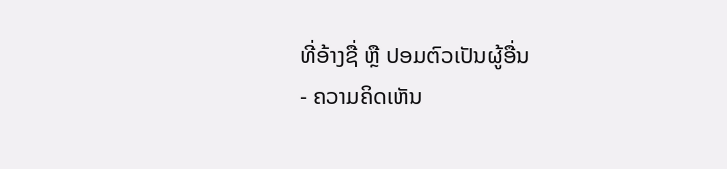ທີ່ອ້າງຊື່ ຫຼື ປອມຕົວເປັນຜູ້ອື່ນ
- ຄວາມຄິດເຫັນ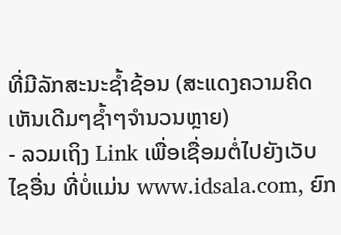ທີ່ມີລັກສະນະຊ້ຳຊ້ອນ (ສະແດງຄວາມຄິດເຫັນເດີມໆຊ້ຳໆຈຳນວນຫຼາຍ)
- ລວມເຖິງ Link ເພື່ອເຊື່ອມຕໍ່ໄປຍັງເວັບໄຊອື່ນ ທີ່ບໍ່ແມ່ນ www.idsala.com, ຍົກ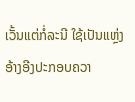ເວັ້ນແຕ່ກໍ່ລະນີ ໃຊ້ເປັນແຫຼ່ງອ້າງອີງປະກອບຄວາ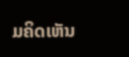ມຄິດເຫັນ